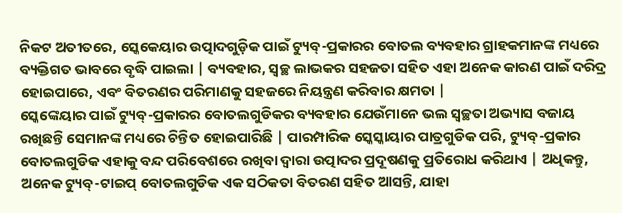ନିକଟ ଅତୀତରେ, ସ୍କେକେୟାର ଉତ୍ପାଦଗୁଡ଼ିକ ପାଇଁ ଟ୍ୟୁବ୍-ପ୍ରକାରର ବୋତଲ ବ୍ୟବହାର ଗ୍ରାହକମାନଙ୍କ ମଧ୍ୟରେ ବ୍ୟକ୍ତିଗତ ଭାବରେ ବୃଦ୍ଧି ପାଇଲା | ବ୍ୟବହାର, ସ୍ୱଚ୍ଛ ଲାଭକର ସହଜତା ସହିତ ଏହା ଅନେକ କାରଣ ପାଇଁ ଦରିଦ୍ର ହୋଇପାରେ, ଏବଂ ବିତରଣର ପରିମାଣକୁ ସହଜରେ ନିୟନ୍ତ୍ରଣ କରିବାର କ୍ଷମତା |
ସ୍କେଙ୍କେୟାର ପାଇଁ ଟ୍ୟୁବ୍-ପ୍ରକାରର ବୋତଲଗୁଡିକର ବ୍ୟବହାର ଯେଉଁମାନେ ଭଲ ସ୍ୱଚ୍ଛତା ଅଭ୍ୟାସ ବଜାୟ ରଖିଛନ୍ତି ସେମାନଙ୍କ ମଧ୍ୟରେ ଚିନ୍ତିତ ହୋଇପାରିଛି | ପାରମ୍ପାରିକ ସ୍କେସ୍କାୟାର ପାତ୍ରଗୁଡିକ ପରି, ଟ୍ୟୁବ୍-ପ୍ରକାର ବୋତଲଗୁଡିକ ଏହାକୁ ବନ୍ଦ ପରିବେଶରେ ରଖିବା ଦ୍ୱାରା ଉତ୍ପାଦର ପ୍ରଦୂଷଣକୁ ପ୍ରତିରୋଧ କରିଥାଏ | ଅଧିକନ୍ତୁ, ଅନେକ ଟ୍ୟୁବ୍-ଟାଇପ୍ ବୋତଲଗୁଡିକ ଏକ ସଠିକତା ବିତରଣ ସହିତ ଆସନ୍ତି, ଯାହା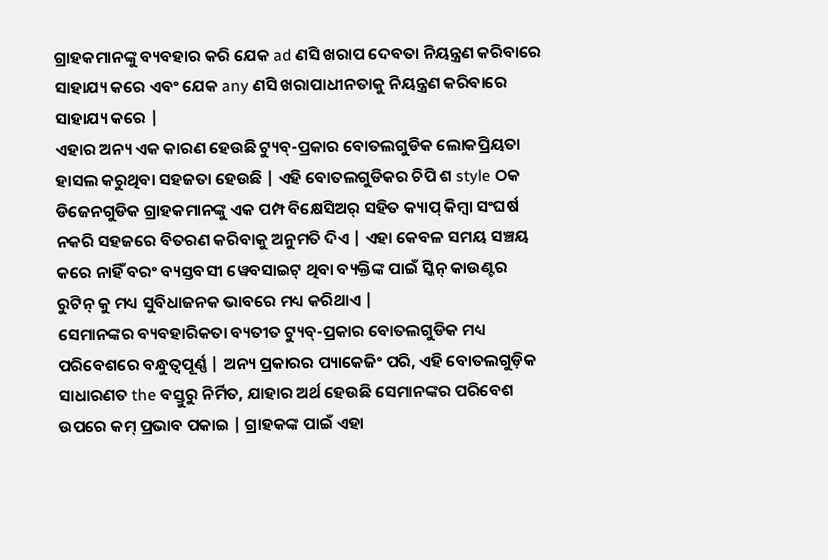ଗ୍ରାହକମାନଙ୍କୁ ବ୍ୟବହାର କରି ଯେକ ad ଣସି ଖରାପ ଦେବତା ନିୟନ୍ତ୍ରଣ କରିବାରେ ସାହାଯ୍ୟ କରେ ଏବଂ ଯେକ any ଣସି ଖରାପାଧୀନତାକୁ ନିୟନ୍ତ୍ରଣ କରିବାରେ ସାହାଯ୍ୟ କରେ |
ଏହାର ଅନ୍ୟ ଏକ କାରଣ ହେଉଛି ଟ୍ୟୁବ୍-ପ୍ରକାର ବୋତଲଗୁଡିକ ଲୋକପ୍ରିୟତା ହାସଲ କରୁଥିବା ସହଜତା ହେଉଛି | ଏହି ବୋତଲଗୁଡିକର ଚିପି ଶ style ଠକ ଡିଜେନଗୁଡିକ ଗ୍ରାହକମାନଙ୍କୁ ଏକ ପମ୍ପ ବିକ୍ଷେସିଅର୍ ସହିତ କ୍ୟାପ୍ କିମ୍ବା ସଂଘର୍ଷ ନକରି ସହଜରେ ବିତରଣ କରିବାକୁ ଅନୁମତି ଦିଏ | ଏହା କେବଳ ସମୟ ସଞ୍ଚୟ କରେ ନାହିଁ ବରଂ ବ୍ୟସ୍ତବସୀ ୱେବସାଇଟ୍ ଥିବା ବ୍ୟକ୍ତିଙ୍କ ପାଇଁ ସ୍କିନ୍ କାଉଣ୍ଟର ରୁଟିନ୍ କୁ ମଧ୍ୟ ସୁବିଧାଜନକ ଭାବରେ ମଧ୍ୟ କରିଥାଏ |
ସେମାନଙ୍କର ବ୍ୟବହାରିକତା ବ୍ୟତୀତ ଟ୍ୟୁବ୍-ପ୍ରକାର ବୋତଲଗୁଡିକ ମଧ୍ୟ ପରିବେଶରେ ବନ୍ଧୁତ୍ୱପୂର୍ଣ୍ଣ | ଅନ୍ୟ ପ୍ରକାରର ପ୍ୟାକେଜିଂ ପରି, ଏହି ବୋତଲଗୁଡ଼ିକ ସାଧାରଣତ the ବସ୍ତୁରୁ ନିର୍ମିତ, ଯାହାର ଅର୍ଥ ହେଉଛି ସେମାନଙ୍କର ପରିବେଶ ଉପରେ କମ୍ ପ୍ରଭାବ ପକାଇ | ଗ୍ରାହକଙ୍କ ପାଇଁ ଏହା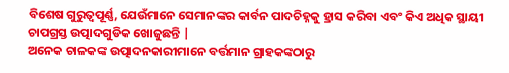ବିଶେଷ ଗୁରୁତ୍ୱପୂର୍ଣ୍ଣ, ଯେଉଁମାନେ ସେମାନଙ୍କର କାର୍ବନ ପାଦଚିହ୍ନକୁ ହ୍ରାସ କରିବା ଏବଂ କିଏ ଅଧିକ ସ୍ଥାୟୀ ଚାପଗ୍ରସ୍ତ ଉତ୍ପାଦଗୁଡିକ ଖୋଜୁଛନ୍ତି |
ଅନେକ ଚାଳକଙ୍କ ଉତ୍ପାଦନକାରୀମାନେ ବର୍ତ୍ତମାନ ଗ୍ରାହକଙ୍କଠାରୁ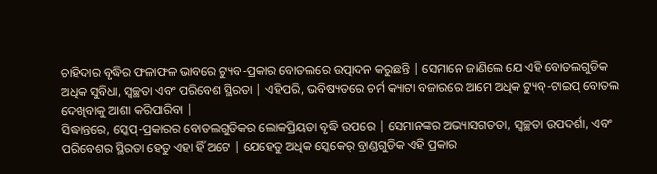ଚାହିଦାର ବୃଦ୍ଧିର ଫଳାଫଳ ଭାବରେ ଟ୍ୟୁବ-ପ୍ରକାର ବୋତଲରେ ଉତ୍ପାଦନ କରୁଛନ୍ତି | ସେମାନେ ଜାଣିଲେ ଯେ ଏହି ବୋତଲଗୁଡିକ ଅଧିକ ସୁବିଧା, ସ୍ୱଚ୍ଛତା ଏବଂ ପରିବେଶ ସ୍ଥିରତା | ଏହିପରି, ଭବିଷ୍ୟତରେ ଚର୍ମ କ୍ୟାଟା ବଜାରରେ ଆମେ ଅଧିକ ଟ୍ୟୁବ୍-ଟାଇପ୍ ବୋତଲ ଦେଖିବାକୁ ଆଶା କରିପାରିବା |
ସିଦ୍ଧାନ୍ତରେ, ସ୍କେପ୍-ପ୍ରକାରର ବୋତଲଗୁଡିକର ଲୋକପ୍ରିୟତା ବୃଦ୍ଧି ଉପରେ | ସେମାନଙ୍କର ଅଭ୍ୟାସଗତତା, ସ୍ୱଚ୍ଛତା ଉପଦର୍ଶା, ଏବଂ ପରିବେଶର ସ୍ଥିରତା ହେତୁ ଏହା ହିଁ ଅଟେ | ଯେହେତୁ ଅଧିକ ସ୍କେକେର୍ ବ୍ରାଣ୍ଡଗୁଡିକ ଏହି ପ୍ରକାର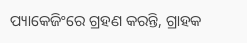ପ୍ୟାକେଜିଂରେ ଗ୍ରହଣ କରନ୍ତି, ଗ୍ରାହକ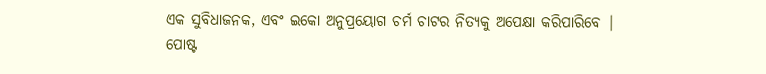ଏକ ସୁବିଧାଜନକ, ଏବଂ ଇକୋ ଅନୁପ୍ରୟୋଗ ଚର୍ମ ଚାଟର ନିତ୍ୟକୁ ଅପେକ୍ଷା କରିପାରିବେ |
ପୋଷ୍ଟ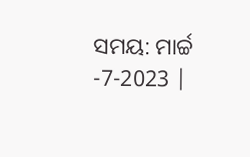ସମୟ: ମାର୍ଚ୍ଚ -7-2023 |